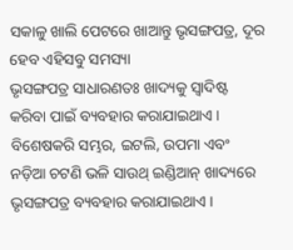ସକାଳୁ ଖାଲି ପେଟରେ ଖାଆନ୍ତୁ ଭୃସଙ୍ଗପତ୍ର, ଦୂର ହେବ ଏହିସବୁ ସମସ୍ୟା
ଭୃସଙ୍ଗପତ୍ର ସାଧାରଣତଃ ଖାଦ୍ୟକୁ ସ୍ୱାଦିଷ୍ଟ କରିବା ପାଇଁ ବ୍ୟବହାର କରାଯାଇଥାଏ । ବିଶେଷକରି ସମ୍ଭର, ଇଟଲି, ଉପମା ଏବଂ ନଡ଼ିଆ ଚଟଣି ଭଳି ସାଉଥ୍ ଇଣ୍ଡିଆନ୍ ଖାଦ୍ୟରେ ଭୃସଙ୍ଗପତ୍ର ବ୍ୟବହାର କରାଯାଇଥାଏ ।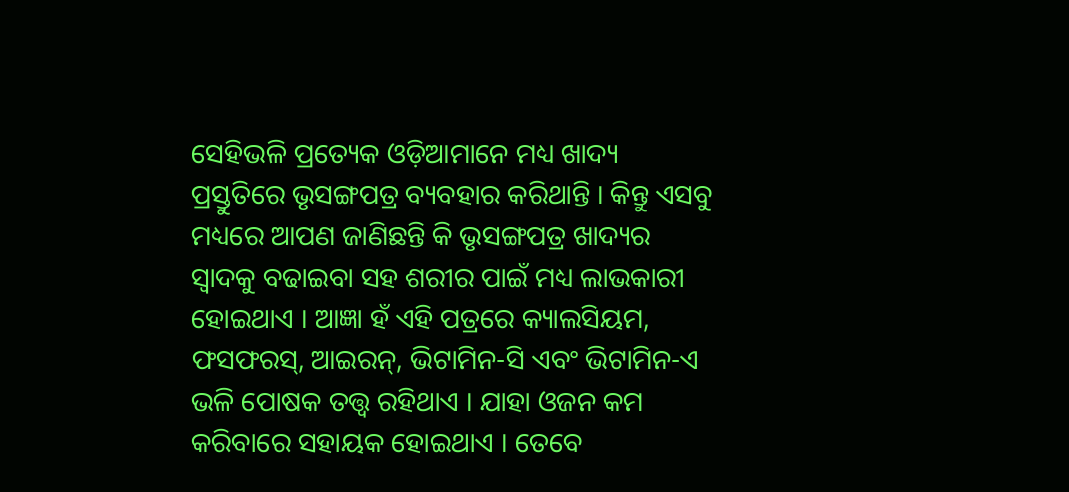ସେହିଭଳି ପ୍ରତ୍ୟେକ ଓଡ଼ିଆମାନେ ମଧ୍ୟ ଖାଦ୍ୟ ପ୍ରସ୍ତୁତିରେ ଭୃସଙ୍ଗପତ୍ର ବ୍ୟବହାର କରିଥାନ୍ତି । କିନ୍ତୁ ଏସବୁ ମଧ୍ୟରେ ଆପଣ ଜାଣିଛନ୍ତି କି ଭୃସଙ୍ଗପତ୍ର ଖାଦ୍ୟର ସ୍ୱାଦକୁ ବଢାଇବା ସହ ଶରୀର ପାଇଁ ମଧ୍ୟ ଲାଭକାରୀ ହୋଇଥାଏ । ଆଜ୍ଞା ହଁ ଏହି ପତ୍ରରେ କ୍ୟାଲସିୟମ, ଫସଫରସ୍, ଆଇରନ୍, ଭିଟାମିନ-ସି ଏବଂ ଭିଟାମିନ-ଏ ଭଳି ପୋଷକ ତତ୍ତ୍ୱ ରହିଥାଏ । ଯାହା ଓଜନ କମ କରିବାରେ ସହାୟକ ହୋଇଥାଏ । ତେବେ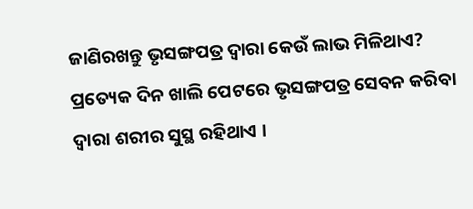ଜାଣିରଖନ୍ତୁ ଭୃସଙ୍ଗପତ୍ର ଦ୍ୱାରା କେଉଁ ଲାଭ ମିଳିଥାଏ?
ପ୍ରତ୍ୟେକ ଦିନ ଖାଲି ପେଟରେ ଭୃସଙ୍ଗପତ୍ର ସେବନ କରିବା ଦ୍ୱାରା ଶରୀର ସୁସ୍ଥ ରହିଥାଏ ।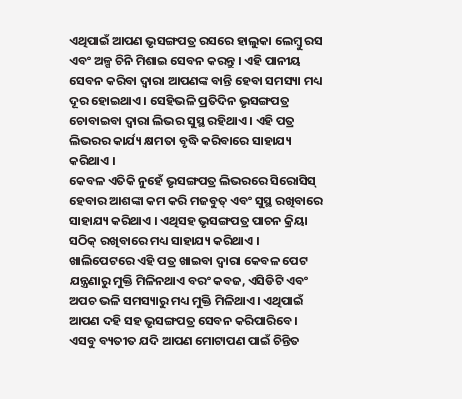ଏଥିପାଇଁ ଆପଣ ଭୃସଙ୍ଗପତ୍ର ରସରେ ହାଲୁକା ଲେମ୍ବୁ ରସ ଏବଂ ଅଳ୍ପ ଚିନି ମିଶାଇ ସେବନ କରନ୍ତୁ । ଏହି ପାନୀୟ ସେବନ କରିବା ଦ୍ୱାରା ଆପଣଙ୍କ ବାନ୍ତି ହେବା ସମସ୍ୟା ମଧ୍ୟ ଦୂର ହୋଇଥାଏ । ସେହିଭଳି ପ୍ରତିଦିନ ଭୃସଙ୍ଗପତ୍ର ଚୋବାଇବା ଦ୍ୱାରା ଲିଭର ସୁସ୍ଥ ରହିଥାଏ । ଏହି ପତ୍ର ଲିଭରର କାର୍ଯ୍ୟ କ୍ଷମତା ବୃଦ୍ଧି କରିବାରେ ସାହାଯ୍ୟ କରିଥାଏ ।
କେବଳ ଏତିକି ନୁହେଁ ଭୃସଙ୍ଗପତ୍ର ଲିଭରରେ ସିରୋସିସ୍ ହେବାର ଆଶଙ୍କା କମ କରି ମଜବୁତ୍ ଏବଂ ସୁସ୍ଥ ରଖିବାରେ ସାହାଯ୍ୟ କରିଥାଏ । ଏଥିସହ ଭୃସଙ୍ଗପତ୍ର ପାଚନ କ୍ରିୟା ସଠିକ୍ ରଖିବାରେ ମଧ୍ୟ ସାହାଯ୍ୟ କରିଥାଏ । ଖାଲିପେଟରେ ଏହି ପତ୍ର ଖାଇବା ଦ୍ୱାରା କେବଳ ପେଟ ଯନ୍ତ୍ରଣାରୁ ମୁକ୍ତି ମିଳିନଥାଏ ବରଂ କବଜ, ଏସିଡିଟି ଏବଂ ଅପଚ ଭଳି ସମସ୍ୟାରୁ ମଧ୍ୟ ମୁକ୍ତି ମିଳିଥାଏ। ଏଥିପାଇଁ ଆପଣ ଦହି ସହ ଭୃସଙ୍ଗପତ୍ର ସେବନ କରିପାରିବେ ।
ଏସବୁ ବ୍ୟତୀତ ଯଦି ଆପଣ ମୋଟାପଣ ପାଇଁ ଚିନ୍ତିତ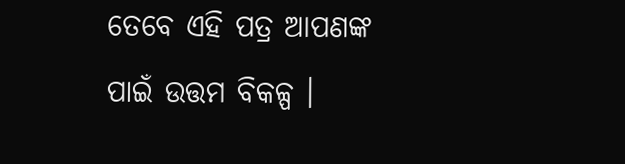ତେବେ ଏହି ପତ୍ର ଆପଣଙ୍କ ପାଇଁ ଉତ୍ତମ ବିକଳ୍ପ ।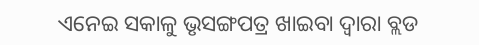ଏନେଇ ସକାଳୁ ଭୃସଙ୍ଗପତ୍ର ଖାଇବା ଦ୍ୱାରା ବ୍ଲଡ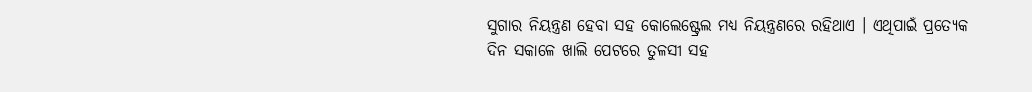ସୁଗାର ନିୟନ୍ତ୍ରଣ ହେବା ସହ କୋଲେଷ୍ଟ୍ରେଲ ମଧ୍ୟ ନିୟନ୍ତ୍ରଣରେ ରହିଥାଏ । ଏଥିପାଇଁ ପ୍ରତ୍ୟେକ ଦିନ ସକାଳେ ଖାଲି ପେଟରେ ତୁଳସୀ ସହ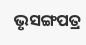ଭୃସଙ୍ଗପତ୍ର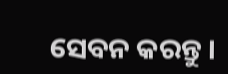ସେବନ କରନ୍ତୁ ।